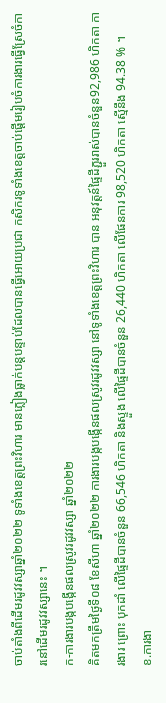ចាប់តាំងពីដើមរដូវវស្សាឆ្នាំ២០២២ ទូទាំងខេត្តព្រះវិហារ មានភ្លៀងធ្លាក់បន្តបន្ទាប់ដែលបានធ្វើអោយប្រជា កសិករទូទាំងខេត្តចាប់ផ្តើមរៀបចំការងារធ្វើស្រែចំការនៅដើមរដូវវស្សានេះ ។
ក-ការងារបង្កបង្កើនផលស្រូវរដូវវស្សា ឆ្នាំ២០២២
គិតមកត្រឹមថ្ងៃទី០៨ ខែសីហា ឆ្នាំ២០២២ ការងារបង្កបង្កើនផលស្រូវរដូវវស្សា នៅទូទាំងខេត្តព្រះវិហារ បាន អនុវត្តន៍ផ្ទៃដីភ្ជួររាស់បានចំនួន92,986 ហិកតា ការងារ ព្រោះ បុកដាំ លើផ្ទៃដីបានចំនួន 66,546 ហិកតា និងស្ទួង លើផ្ទៃដីបានចំនួន 26,440 ហិកតា លើផែនការ 98,520 ហិកតា ស្មើនឹង 94.38 % ។
ខ.ការងា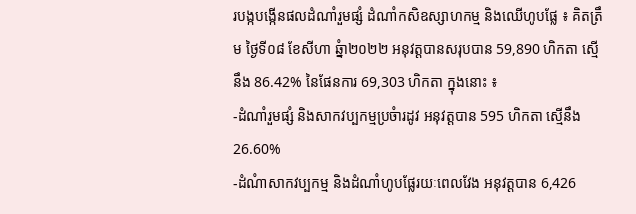របង្កបង្កើនផលដំណាំរួមផ្សំ ដំណាំកសិឧស្សាហកម្ម និងឈើហូបផ្លែ ៖ គិតត្រឹម ថ្ងៃទី០៨ ខែសីហា ឆ្នំា២០២២ អនុវត្តបានសរុបបាន 59,890 ហិកតា ស្មើនឹង 86.42% នៃផែនការ 69,303 ហិកតា ក្នុងនោះ ៖
-ដំណាំរួមផ្សំ និងសាកវប្បកម្មប្រចំារដូវ អនុវត្តបាន 595 ហិកតា ស្មើនឹង 26.60%
-ដំណំាសាកវប្បកម្ម និងដំណាំហូបផ្លែរយៈពេលវែង អនុវត្តបាន 6,426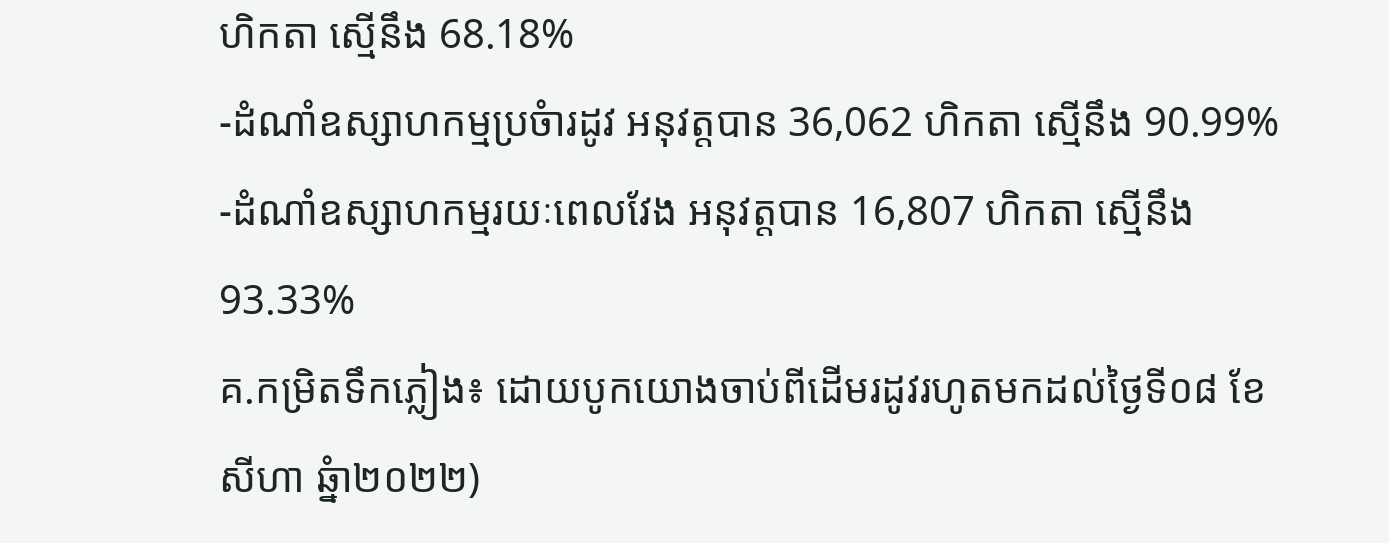ហិកតា ស្មើនឹង 68.18%
-ដំណាំឧស្សាហកម្មប្រចំារដូវ អនុវត្តបាន 36,062 ហិកតា ស្មើនឹង 90.99%
-ដំណាំឧស្សាហកម្មរយៈពេលវែង អនុវត្តបាន 16,807 ហិកតា ស្មើនឹង 93.33%
គ.កម្រិតទឹកភ្លៀង៖ ដោយបូកយោងចាប់ពីដើមរដូវរហូតមកដល់ថ្ងៃទី០៨ ខែសីហា ឆ្នំា២០២២)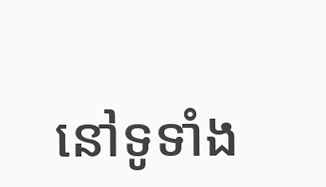នៅទូទាំង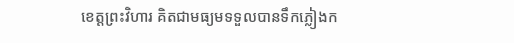ខេត្តព្រះវិហារ គិតជាមធ្យមទទួលបានទឹកភ្លៀងក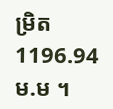ម្រិត 1196.94 ម.ម ។